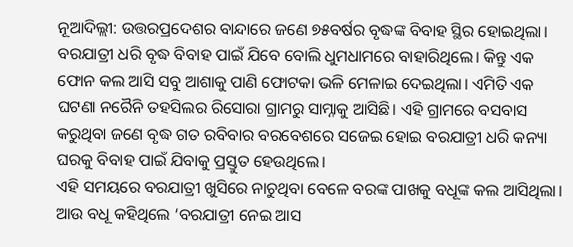ନୂଆଦିଲ୍ଲୀ: ଉତ୍ତରପ୍ରଦେଶର ବାନ୍ଦାରେ ଜଣେ ୭୫ବର୍ଷର ବୃଦ୍ଧଙ୍କ ବିବାହ ସ୍ଥିର ହୋଇଥିଲା। ବରଯାତ୍ରୀ ଧରି ବୃଦ୍ଧ ବିବାହ ପାଇଁ ଯିବେ ବୋଲି ଧୁମଧାମରେ ବାହାରିଥିଲେ। କିନ୍ତୁ ଏକ ଫୋନ କଲ ଆସି ସବୁ ଆଶାକୁ ପାଣି ଫୋଟକା ଭଳି ମେଳାଇ ଦେଇଥିଲା। ଏମିତି ଏକ ଘଟଣା ନରୈନି ତହସିଲର ରିସୋରା ଗ୍ରାମରୁ ସାମ୍ନାକୁ ଆସିଛି। ଏହି ଗ୍ରାମରେ ବସବାସ କରୁଥିବା ଜଣେ ବୃଦ୍ଧ ଗତ ରବିବାର ବରବେଶରେ ସଜେଇ ହୋଇ ବରଯାତ୍ରୀ ଧରି କନ୍ୟା ଘରକୁ ବିବାହ ପାଇଁ ଯିବାକୁ ପ୍ରସ୍ତୁତ ହେଉଥିଲେ।
ଏହି ସମୟରେ ବରଯାତ୍ରୀ ଖୁସିରେ ନାଚୁଥିବା ବେଳେ ବରଙ୍କ ପାଖକୁ ବଧୂଙ୍କ କଲ ଆସିଥିଲା। ଆଉ ବଧୂ କହିଥିଲେ ‘ବରଯାତ୍ରୀ ନେଇ ଆସ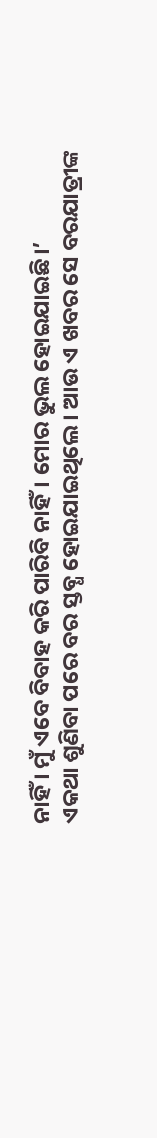ନାହିଁ । ମୁଁ ଏବେ ବିବାହ କରି ପାରିବି ନାହିଁ। ମୋର ଭୁଲ ହୋଇଯାଇଛି।’
ଏକଥା ଶୁଣିବା ପରେ ବର ସ୍ତବ୍ଧ ହୋଇଯାଇଥିଲେ। ଆଉ ଏ ଖବର ସେ ବରଯାତ୍ରୀଙ୍କ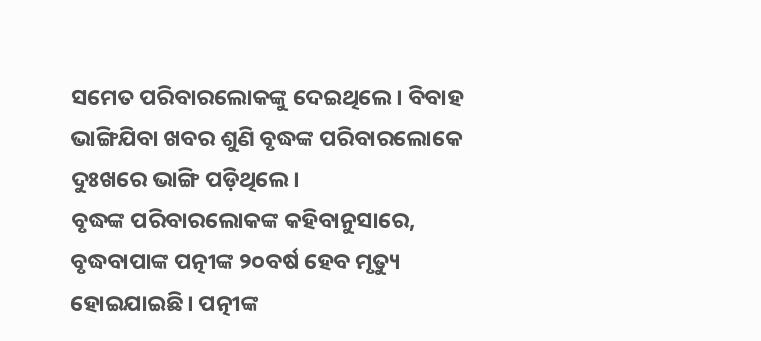ସମେତ ପରିବାରଲୋକଙ୍କୁ ଦେଇଥିଲେ। ବିବାହ ଭାଙ୍ଗିଯିବା ଖବର ଶୁଣି ବୃଦ୍ଧଙ୍କ ପରିବାରଲୋକେ ଦୁଃଖରେ ଭାଙ୍ଗି ପଡ଼ିଥିଲେ।
ବୃଦ୍ଧଙ୍କ ପରିବାରଲୋକଙ୍କ କହିବାନୁସାରେ, ବୃଦ୍ଧବାପାଙ୍କ ପତ୍ନୀଙ୍କ ୨୦ବର୍ଷ ହେବ ମୃତ୍ୟୁ ହୋଇଯାଇଛି। ପତ୍ନୀଙ୍କ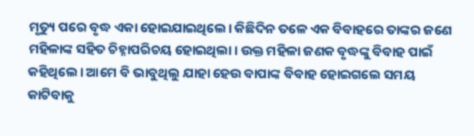ମୃତ୍ୟୁ ପରେ ବୃଦ୍ଧ ଏକା ହୋଇଯାଇଥିଲେ। କିଛିଦିନ ତଳେ ଏକ ବିବାହରେ ତାଙ୍କର ଜଣେ ମହିଳାଙ୍କ ସହିତ ଚିହ୍ନାପରିଚୟ ହୋଇଥିଲା। ଉକ୍ତ ମହିଳା ଜଣକ ବୃଦ୍ଧଙ୍କୁ ବିବାହ ପାଇଁ କହିଥିଲେ। ଆମେ ବି ଭାବୁଥିଲୁ ଯାହା ହେଉ ବାପାଙ୍କ ବିବାହ ହୋଇଗଲେ ସମୟ କାଟିବାକୁ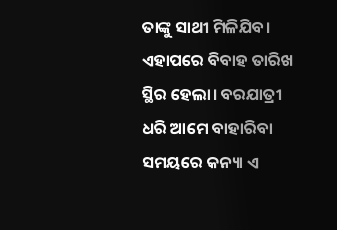ତାଙ୍କୁ ସାଥୀ ମିଳିଯିବ। ଏହାପରେ ବିବାହ ତାରିଖ ସ୍ଥିର ହେଲା। ବରଯାତ୍ରୀ ଧରି ଆମେ ବାହାରିବା ସମୟରେ କନ୍ୟା ଏ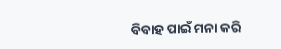ବିବାହ ପାଇଁ ମନା କରି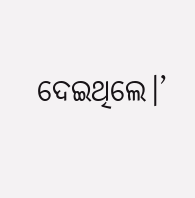ଦେଇଥିଲେ।’